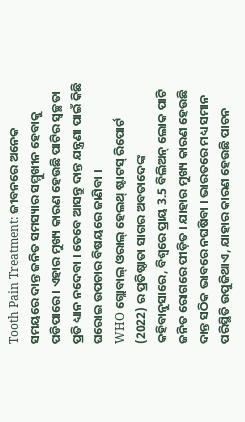Tooth Pain Treatment: ଜୀବନରେ ଅନେକ ସମୟରେ ଦାନ୍ତ ଜନିତ ସମସ୍ୟାର ସମ୍ମୁଖୀନ ହେବାକୁ ପଡିପାରେ । ଏହାର ମୁଖ୍ୟ କାରଣ ହେଉଛି ପାଟିର ସ୍ୱଚ୍ଛତା ପ୍ରତି ଧ୍ୟାନ ନଦେବା । ତେବେ ଆସନ୍ତୁ ଦାନ୍ତ ଯନ୍ତ୍ରଣା ପାଇଁ କିଛି ଘରୋଇ ଉପଚାର ବିଷୟରେ ଜାଣିବା ।
WHO ଗ୍ଲୋବାଲ୍ ଓରାଲ୍ ହେଲଥ୍ ଷ୍ଟାଟସ୍ ରିପୋର୍ଟ (2022) ର ପ୍ରତିଷ୍ଠାତା ସାଗର ଅବତାଦେଙ୍କ କହିବାନୁସାରେ, ବିଶ୍ୱରେ ପ୍ରାୟ 3.5 ବିଲିଅନ୍ ଲୋକ ପାଟି ଜନିତ ରୋଗରେ ପୀଡ଼ିତ । ଯାହାର ମୁଖ୍ୟ କାରଣ ହେଉଛି ଦାନ୍ତ ସଠିକ ଭାବରେ ନଘଷିବା । ଭାରତରେ ମଧ୍ୟ ସମାନ ପରିସ୍ଥିତି ଉପୁଜିଥାଏ, ଯାହାର କାରଣ ହେଉଛି ପାଚନ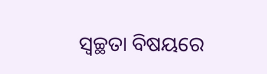ସ୍ୱଚ୍ଛତା ବିଷୟରେ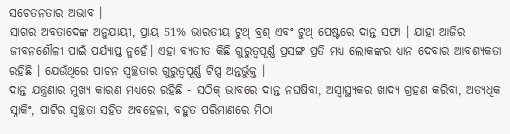ସଚେତନତାର ଅଭାବ ।
ସାଗର ଅବତାଦେଙ୍କ ଅନୁଯାୟୀ, ପ୍ରାୟ 51% ଭାରତୀୟ ଟୁଥ୍ ବ୍ରଶ୍ ଏବଂ ଟୁଥ୍ ପେଷ୍ଟରେ ଦାନ୍ତ ସଫା । ଯାହା ଆଜିର ଜୀବନଶୌଳୀ ପାଇଁ ପର୍ଯ୍ୟାପ୍ତ ନୁହେଁ। ଏହା ବ୍ୟତୀତ କିଛି ଗୁରୁତ୍ୱପୂର୍ଣ୍ଣ ପ୍ରସଙ୍ଗ ପ୍ରତି ମଧ୍ୟ ଲୋକଙ୍କର ଧ୍ୟାନ ଦେବାର ଆବଶ୍ୟକତା ରହିଛି । ଯେଉଁଥିରେ ପାଚନ ସ୍ୱଚ୍ଛତାର ଗୁରୁତ୍ୱପୂର୍ଣ୍ଣ ଟିପ୍ସ ଅନ୍ତର୍ଭୁକ୍ତ ।
ଦାନ୍ତ ଯନ୍ତ୍ରଣାର ମୁଖ୍ୟ କାରଣ ମଧ୍ୟରେ ରହିଛି - ସଠିକ୍ ଭାବରେ ଦାନ୍ତ ନଘଷିବା, ଅସ୍ୱାସ୍ଥ୍ୟକର ଖାଦ୍ୟ ଗ୍ରହଣ କରିବା, ଅତ୍ୟଧିକ ସ୍ନାକିଂ, ପାଟିର ସ୍ୱଚ୍ଛତା ସହିତ ଅବହେଳା, ବହୁତ ପରିମାଣରେ ମିଠା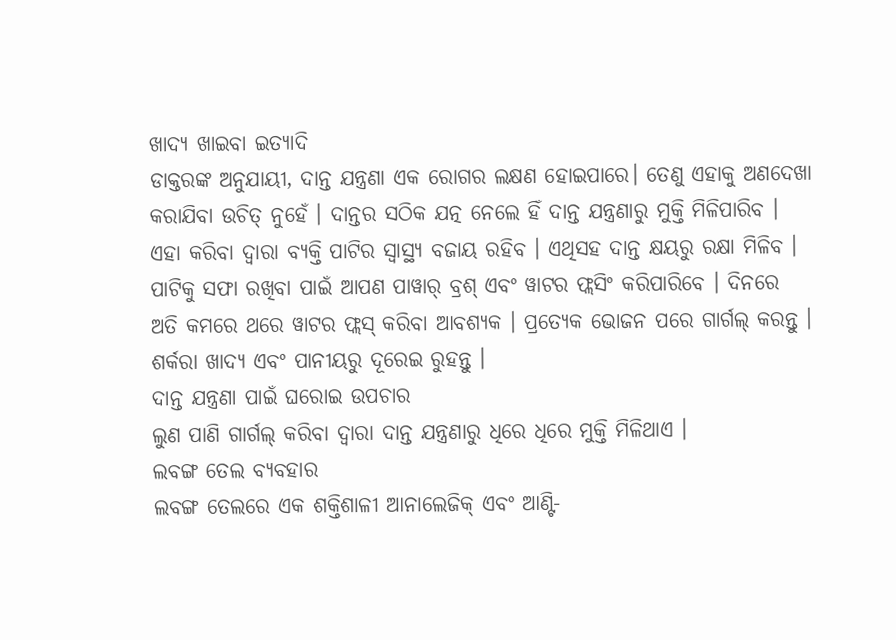ଖାଦ୍ୟ ଖାଇବା ଇତ୍ୟାଦି
ଡାକ୍ତରଙ୍କ ଅନୁଯାୟୀ, ଦାନ୍ତ ଯନ୍ତ୍ରଣା ଏକ ରୋଗର ଲକ୍ଷଣ ହୋଇପାରେ। ତେଣୁ ଏହାକୁ ଅଣଦେଖା କରାଯିବା ଉଚିତ୍ ନୁହେଁ । ଦାନ୍ତର ସଠିକ ଯତ୍ନ ନେଲେ ହିଁ ଦାନ୍ତ ଯନ୍ତ୍ରଣାରୁ ମୁକ୍ତି ମିଳିପାରିବ । ଏହା କରିବା ଦ୍ୱାରା ବ୍ୟକ୍ତି ପାଟିର ସ୍ୱାସ୍ଥ୍ୟ ବଜାୟ ରହିବ । ଏଥିସହ ଦାନ୍ତ କ୍ଷୟରୁ ରକ୍ଷା ମିଳିବ ।
ପାଟିକୁ ସଫା ରଖିବା ପାଇଁ ଆପଣ ପାୱାର୍ ବ୍ରଶ୍ ଏବଂ ୱାଟର ଫ୍ଲସିଂ କରିପାରିବେ । ଦିନରେ ଅତି କମରେ ଥରେ ୱାଟର ଫ୍ଲସ୍ କରିବା ଆବଶ୍ୟକ । ପ୍ରତ୍ୟେକ ଭୋଜନ ପରେ ଗାର୍ଗଲ୍ କରନ୍ତୁ । ଶର୍କରା ଖାଦ୍ୟ ଏବଂ ପାନୀୟରୁ ଦୂରେଇ ରୁହନ୍ତୁ ।
ଦାନ୍ତ ଯନ୍ତ୍ରଣା ପାଇଁ ଘରୋଇ ଉପଚାର
ଲୁଣ ପାଣି ଗାର୍ଗଲ୍ କରିବା ଦ୍ୱାରା ଦାନ୍ତ ଯନ୍ତ୍ରଣାରୁ ଧିରେ ଧିରେ ମୁକ୍ତି ମିଳିଥାଏ ।
ଲବଙ୍ଗ ତେଲ ବ୍ୟବହାର
ଲବଙ୍ଗ ତେଲରେ ଏକ ଶକ୍ତିଶାଳୀ ଆନାଲେଜିକ୍ ଏବଂ ଆଣ୍ଟି-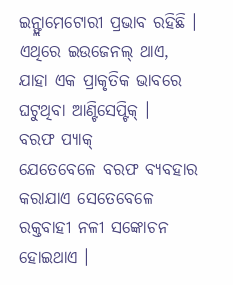ଇନ୍ଫ୍ଲାମେଟୋରୀ ପ୍ରଭାବ ରହିଛି । ଏଥିରେ ଇଉଜେନଲ୍ ଥାଏ, ଯାହା ଏକ ପ୍ରାକୃତିକ ଭାବରେ ଘଟୁଥିବା ଆଣ୍ଟିସେପ୍ଟିକ୍ ।
ବରଫ ପ୍ୟାକ୍
ଯେତେବେଳେ ବରଫ ବ୍ୟବହାର କରାଯାଏ ସେତେବେଳେ ରକ୍ତବାହୀ ନଳୀ ସଙ୍କୋଚନ ହୋଇଥାଏ ।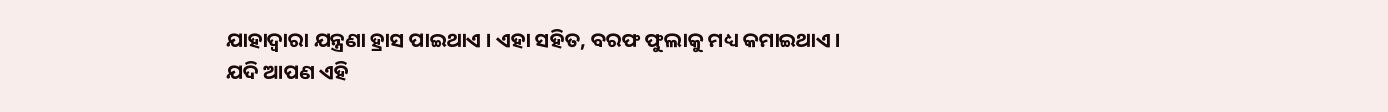ଯାହାଦ୍ୱାରା ଯନ୍ତ୍ରଣା ହ୍ରାସ ପାଇଥାଏ । ଏହା ସହିତ, ବରଫ ଫୁଲାକୁ ମଧ୍ୟ କମାଇଥାଏ ।
ଯଦି ଆପଣ ଏହି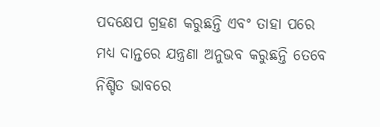ପଦକ୍ଷେପ ଗ୍ରହଣ କରୁଛନ୍ତି ଏବଂ ତାହା ପରେ ମଧ୍ୟ ଦାନ୍ତରେ ଯନ୍ତ୍ରଣା ଅନୁଭବ କରୁଛନ୍ତି ତେବେ ନିଶ୍ଚିତ ଭାବରେ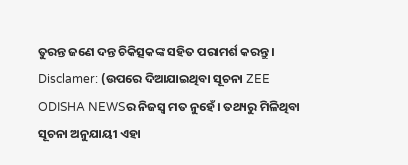ତୁରନ୍ତ ଜଣେ ଦନ୍ତ ଚିକିତ୍ସକଙ୍କ ସହିତ ପରାମର୍ଶ କରନ୍ତୁ ।
Disclamer: (ଉପରେ ଦିଆଯାଇଥିବା ସୂଚନା ZEE ODISHA NEWSର ନିଜସ୍ୱ ମତ ନୁହେଁ। ତଥ୍ୟରୁ ମିଳିଥିବା ସୂଚନା ଅନୁଯାୟୀ ଏହା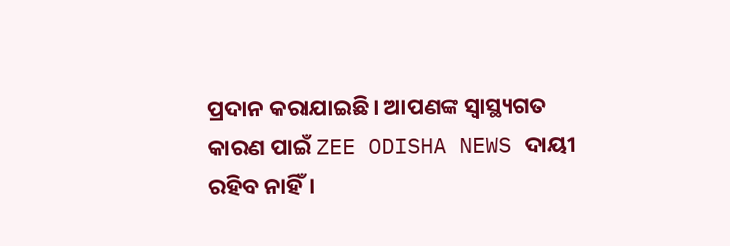ପ୍ରଦାନ କରାଯାଇଛି। ଆପଣଙ୍କ ସ୍ୱାସ୍ଥ୍ୟଗତ କାରଣ ପାଇଁ ZEE ODISHA NEWS ଦାୟୀ ରହିବ ନାହିଁ।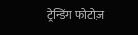ट्रेन्डिंग फोटोज़